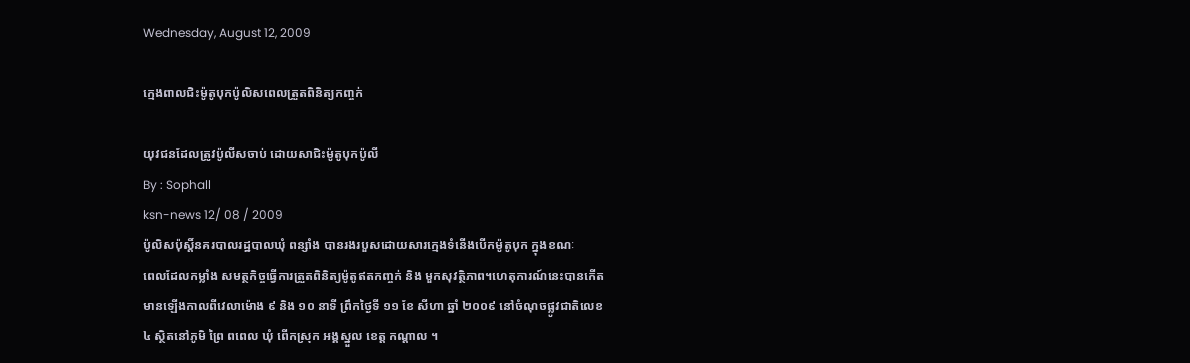Wednesday, August 12, 2009

ក្មេងពាលជិះម៉ូតូបុកប៉ូលិសពេលត្រួតពិនិត្យកពា្ចក់

យុវជនដែលត្រូវប៉ូលីសចាប់ ដោយសាជិះម៉ូតូបុកប៉ូលី
By : Sophall
ksn-news 12/ 08 / 2009
ប៉ូលិសប៉ុស្ដិ៍នគរបាលរដ្ឋបាលឃុំ ពន្សាំង បានរងរបួសដោយសារក្មេងទំនើងបើកម៉ូតូបុក ក្នុងខណៈ
ពេលដែលកម្លាំង សមត្ថកិច្ចធ្វើការត្រួតពិនិត្យម៉ូតូឥតកញ្ចក់ និង មួកសុវត្ថិភាព។ហេតុការណ៍នេះបានកើត
មានឡើងកាលពីវេលាម៉ោង ៩ និង ១០ នាទី ព្រឹកថ្ងៃទី ១១ ខែ សីហា ឆ្នាំ ២០០៩ នៅចំណុចផ្លូវជាតិលេខ
៤ ស្ថិតនៅភូមិ ព្រៃ ពពេល ឃុំ ពើកស្រុក អង្គស្នួល ខេត្ដ កណ្ដាល ។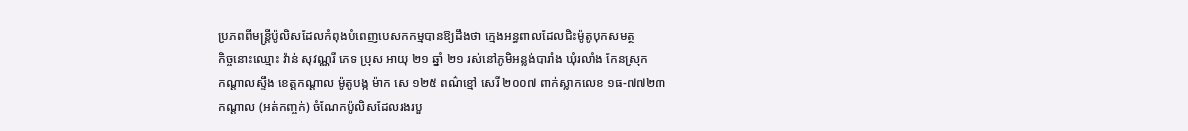ប្រភពពីមន្ដ្រីប៉ូលិសដែលកំពុងបំពេញបេសកកម្មបានឱ្យដឹងថា ក្មេងអន្ធពាលដែលជិះម៉ូតូបុកសមត្ថ
កិច្ចនោះឈ្មោះ វ៉ាន់ សុវណ្ណរី ភេទ ប្រុស អាយុ ២១ ឆ្នាំ ២១ រស់នៅភូមិអន្លង់បារាំង ឃុំរលាំង កែនស្រុក
កណ្ដាលស្ទឹង ខេត្ដកណ្ដាល ម៉ូតូបង្ក ម៉ាក សេ ១២៥ ពណ៌ខ្មៅ សេរី ២០០៧ ពាក់ស្លាកលេខ ១ធ-៧៧២៣
កណ្ដាល (អត់កញ្ចក់) ចំណែកប៉ូលិសដែលរងរបួ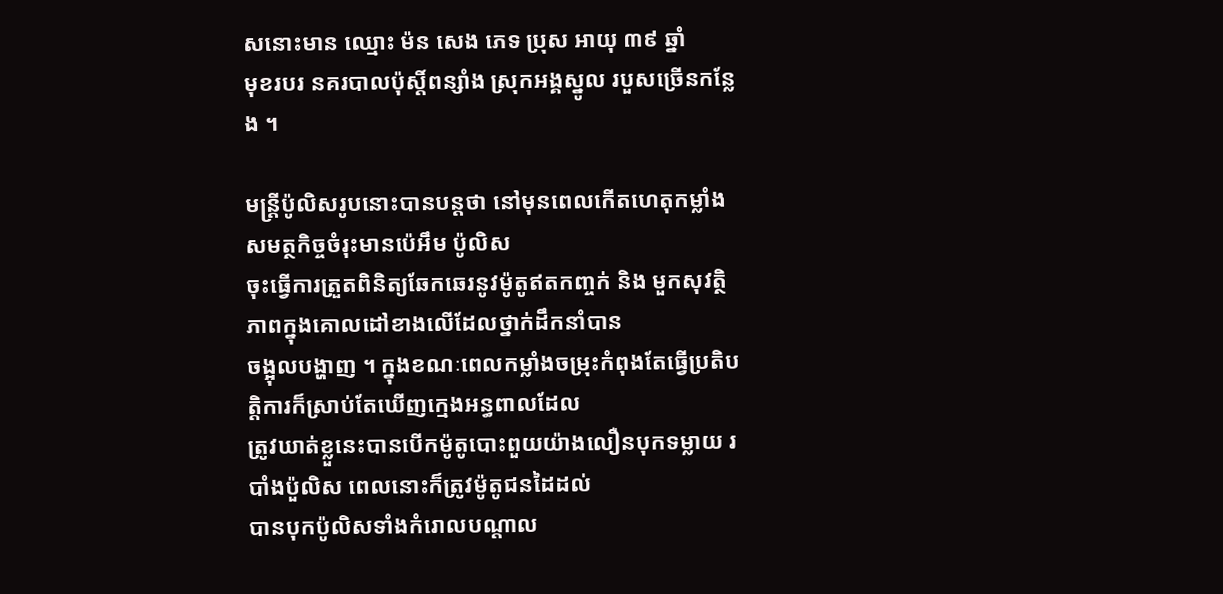សនោះមាន ឈ្មោះ ម៉ន សេង ភេទ ប្រុស អាយុ ៣៩ ឆ្នាំ
មុខរបរ នគរបាលប៉ុស្ដិ៍ពន្សាំង ស្រុកអង្គស្នូល របួសច្រើនកន្លែង ។

មន្ដ្រីប៉ូលិសរូបនោះបានបន្ដថា នៅមុនពេលកើតហេតុកម្លាំងសមត្ថកិច្ចចំរុះមានប៉េអឹម ប៉ូលិស
ចុះធ្វើការត្រួតពិនិត្យឆែកឆេរនូវម៉ូតូឥតកញ្ចក់ និង មួកសុវត្ថិភាពក្នុងគោលដៅខាងលើដែលថ្នាក់ដឹកនាំបាន
ចង្អុលបង្ហាញ ។ ក្នុងខណៈពេលកម្លាំងចម្រុះកំពុងតែធ្វើប្រតិបត្ដិការក៏ស្រាប់តែឃើញក្មេងអន្ធពាលដែល
ត្រូវឃាត់ខ្លួនេះបានបើកម៉ូតូបោះពួយយ៉ាងលឿនបុកទម្លាយ របាំងប៉ួលិស ពេលនោះក៏ត្រូវម៉ូតូជនដៃដល់
បានបុកប៉ូលិសទាំងកំរោលបណ្ដាល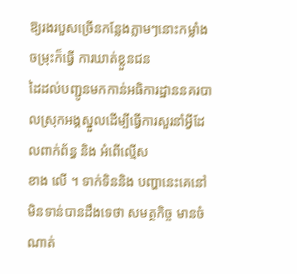ឱ្យរងរបួសច្រើនកន្លែងភ្លាមៗនោះកម្លាំងចម្រុះក៏ធ្វើ ការឃាត់ខ្លួនជន
ដៃដល់បញ្ជូនមកកាន់អធិការដ្ឋាននគរបាលស្រុកអង្គស្នួលដើម្បីធ្វើការសួរនាំអ្វីដែលពាក់ព័ន្ធ និង អំពើល្មើស
ខាង លើ ។ ទាក់ទិននិង បញ្ហានេះគេនៅមិនទាន់បានដឹងទេថា សមត្ថកិច្ច មានចំណាត់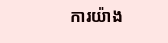ការយ៉ាង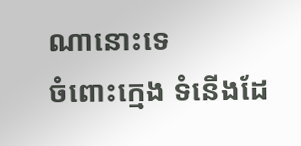ណានោះទេ
ចំពោះក្មេង ទំនើងដែ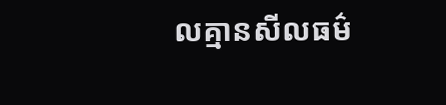លគ្មានសីលធម៌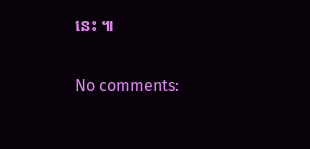នេះ ៕

No comments: